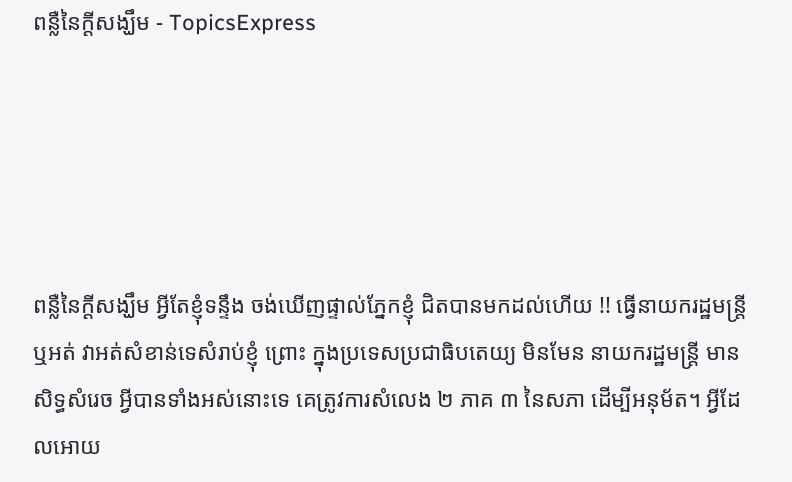ពន្លឺនៃក្ដីសង្ឃឹម - TopicsExpress





ពន្លឺនៃក្ដីសង្ឃឹម អ្វីតែខ្ញុំទន្ទឹង ចង់ឃើញផ្ទាល់ភ្នែកខ្ញុំ ជិតបានមកដល់ហើយ !! ធ្វើនាយករដ្ឋមន្រ្ដី ឬអត់ វាអត់សំខាន់ទេសំរាប់ខ្ញុំ ព្រោះ ក្នុងប្រទេសប្រជាធិបតេយ្យ មិនមែន នាយករដ្ឋមន្រ្ដី មានសិទ្ធសំរេច អ្វីបានទាំងអស់នោះទេ គេត្រូវការសំលេង ២ ភាគ ៣ នៃសភា ដើម្បីអនុម័ត។ អ្វីដែលអោយ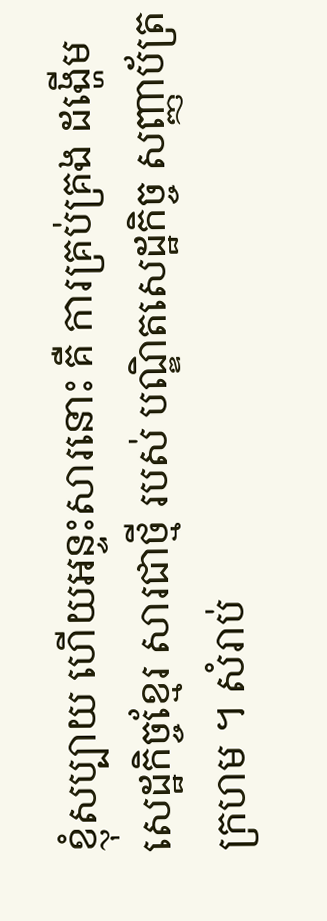ខ្ញុំសប្បាយ ហើយអន្ទះសារនោះ គឺ ការគ្រប់គ្រង ដង្ហើមសេដ្ឋកិច្ចខ្មែរ សារជាថ្មី របស់ បណ្ឌិតសេដ្ឋកិច្ច សញ្ញាប័ត្រ ក្រហម ។ សំរាប់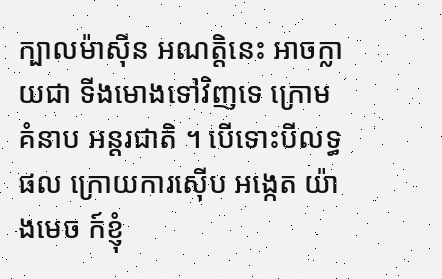ក្បាលម៉ាស៊ីន អណត្តិនេះ អាចក្លាយជា ទីងមោងទៅវិញទេ ក្រោមគំនាប អន្ដរជាតិ ។ បើទោះបីលទ្ធផល ក្រោយការស៊ើប អង្កេត យ៉ាងមេច ក៍ខ្ញុំ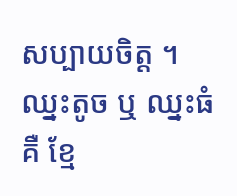សប្បាយចិត្ត ។ ឈ្នះតូច ឬ ឈ្នះធំ គឺ ខ្មែ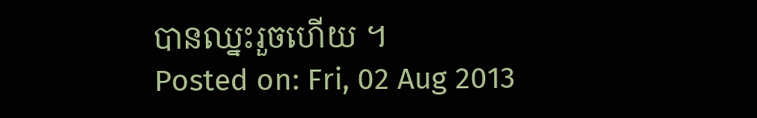បានឈ្នះរួចហើយ ។
Posted on: Fri, 02 Aug 2013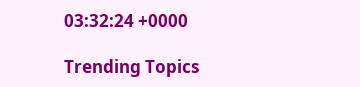03:32:24 +0000

Trending Topics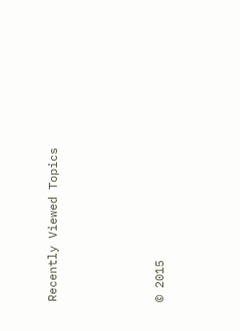Recently Viewed Topics




© 2015